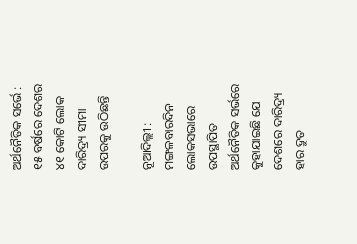ଅର୍ଥନୈତିକ ସର୍ଭେ : ୧୫ ବର୍ଷରେ ଦେଶର ୪୧ କୋଟି ଲୋକ ଦାରିଦ୍ର୍ୟ ସୀମା ଉପରକୁ ଉଠିଛନ୍ତି

ନୂଆଦିଲ୍ଲୀ : ମଙ୍ଗଳବାରଦିନ ଲୋକସଭାରେ ଉପସ୍ଥାପିତ ଅର୍ଥନୈତିକ ସର୍ଭରେ କୁହାଯାଇଛି ଯେ ଦେଶରେ ଦାରିଦ୍ର୍ୟ ହାର ଦ୍ରୁତ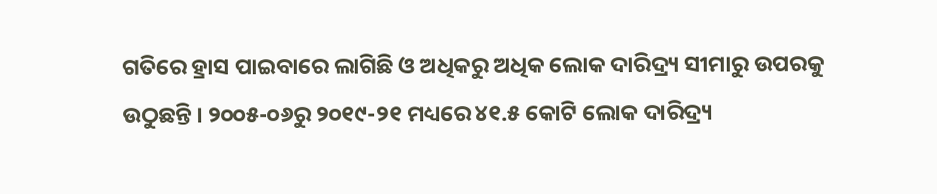ଗତିରେ ହ୍ରାସ ପାଇବାରେ ଲାଗିଛି ଓ ଅଧିକରୁ ଅଧିକ ଲୋକ ଦାରିଦ୍ର୍ୟ ସୀମାରୁ ଉପରକୁ ଉଠୁଛନ୍ତି । ୨୦୦୫-୦୬ରୁ ୨୦୧୯-୨୧ ମଧ୍ୟରେ ୪୧.୫ କୋଟି ଲୋକ ଦାରିଦ୍ର୍ୟ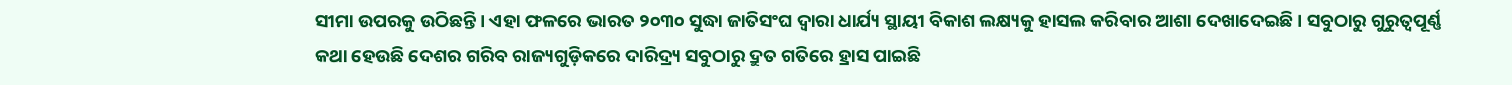ସୀମା ଉପରକୁ ଉଠିଛନ୍ତି । ଏହା ଫଳରେ ଭାରତ ୨୦୩୦ ସୁଦ୍ଧା ଜାତିସଂଘ ଦ୍ବାରା ଧାର୍ଯ୍ୟ ସ୍ଥାୟୀ ବିକାଶ ଲକ୍ଷ୍ୟକୁ ହାସଲ କରିବାର ଆଶା ଦେଖାଦେଇଛି । ସବୁଠାରୁ ଗୁରୁତ୍ବପୂର୍ଣ୍ଣ କଥା ହେଉଛି ଦେଶର ଗରିବ ରାଜ୍ୟଗୁଡ଼ିକରେ ଦାରିଦ୍ର୍ୟ ସବୁଠାରୁ ଦ୍ରୁତ ଗତିରେ ହ୍ରାସ ପାଇଛି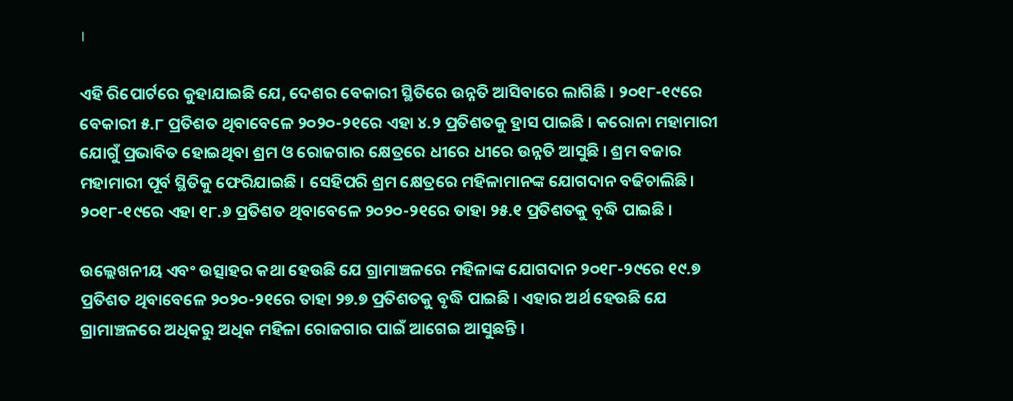।

ଏହି ରିପୋର୍ଟରେ କୁହାଯାଇଛି ଯେ, ଦେଶର ବେକାରୀ ସ୍ଥିତିରେ ଉନ୍ନତି ଆସିବାରେ ଲାଗିଛି । ୨୦୧୮-୧୯ରେ ବେକାରୀ ୫.୮ ପ୍ରତିଶତ ଥିବାବେଳେ ୨୦୨୦-୨୧ରେ ଏହା ୪.୨ ପ୍ରତିଶତକୁ ହ୍ରାସ ପାଇଛି । କରୋନା ମହାମାରୀ ଯୋଗୁଁ ପ୍ରଭାବିତ ହୋଇଥିବା ଶ୍ରମ ଓ ରୋଜଗାର କ୍ଷେତ୍ରରେ ଧୀରେ ଧୀରେ ଉନ୍ନତି ଆସୁଛି । ଶ୍ରମ ବଜାର ମହାମାରୀ ପୂର୍ବ ସ୍ଥିତିକୁ ଫେରିଯାଇଛି । ସେହିପରି ଶ୍ରମ କ୍ଷେତ୍ରରେ ମହିଳାମାନଙ୍କ ଯୋଗଦାନ ବଢିଚାଲିଛି। ୨୦୧୮-୧୯ରେ ଏହା ୧୮.୬ ପ୍ରତିଶତ ଥିବାବେଳେ ୨୦୨୦-୨୧ରେ ତାହା ୨୫.୧ ପ୍ରତିଶତକୁ ବୃଦ୍ଧି ପାଇଛି ।

ଉଲ୍ଲେଖନୀୟ ଏବଂ ଉତ୍ସାହର କଥା ହେଉଛି ଯେ ଗ୍ରାମାଞ୍ଚଳରେ ମହିଳାଙ୍କ ଯୋଗଦାନ ୨୦୧୮-୨୯ରେ ୧୯.୭ ପ୍ରତିଶତ ଥିବାବେଳେ ୨୦୨୦-୨୧ରେ ତାହା ୨୭.୭ ପ୍ରତିଶତକୁ ବୃଦ୍ଧି ପାଇଛି । ଏହାର ଅର୍ଥ ହେଉଛି ଯେ ଗ୍ରାମାଞ୍ଚଳରେ ଅଧିକରୁ ଅଧିକ ମହିଳା ରୋଜଗାର ପାଇଁ ଆଗେଇ ଆସୁଛନ୍ତି ।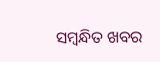ସମ୍ବନ୍ଧିତ ଖବର